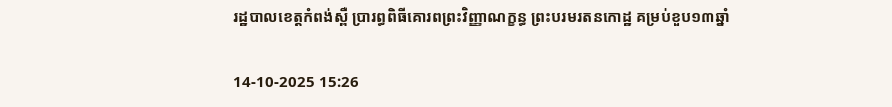រដ្ឋបាលខេត្តកំពង់ស្ពឺ ប្រារព្ធពិធីគោរពព្រះវិញ្ញាណក្ខន្ធ ព្រះបរមរតនកោដ្ឋ គម្រប់ខួប១៣ឆ្នាំ

14-10-2025 15:26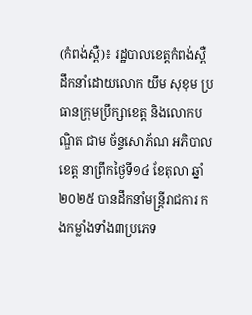(កំពង់ស្ពឺ)៖ រដ្ឋបាលខេត្តកំពង់ស្ពឺ ដឹកនាំដោយលោក យឹម សុខុម ប្រធានក្រុមប្រឹក្សាខេត្ត និងលោកបណ្ឌិត ជាម ច័ន្ទសោភ័ណ អភិបាលខេត្ត នាព្រឹកថ្ងៃទី១៤ ខែតុលា ឆ្នាំ២០២៥ បានដឹកនាំមន្ត្រីរាជការ កងកម្លាំងទាំង៣ប្រភេទ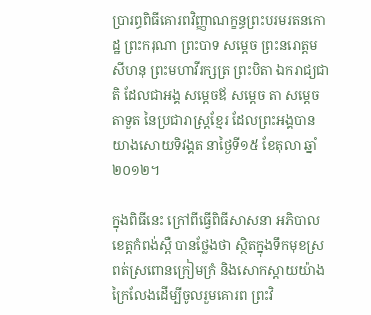ប្រារព្ធពិធីគោរពវិញ្ញាណក្ខន្ធព្រះបរមរតនកោដ្ឋ ព្រះករុណា ព្រះបាទ សម្តេច ព្រះនរោត្តម សីហនុ ព្រះមហាវីរក្សត្រ ព្រះបិតា ឯករាជ្យជាតិ ដែលជាអង្គ សម្តេចឪ សម្តេច តា សម្តេចតាទួត នៃប្រជារាស្ត្រខ្មែរ ដែលព្រះអង្គបានយាងសោយទិវង្គត នាថ្ងៃទី១៥ ខែតុលា ឆ្នាំ២០១២។

ក្នុងពិធីនេះ ក្រៅពីធ្វើពិធីសាសនា អភិបាលខេត្តកំពង់ស្ពឺ បានថ្លែងថា ស្ថិតក្នុងទឹកមុខស្រពត់ស្រពោនក្រៀមក្រំ និងសោកស្តាយយ៉ាងក្រៃលែងដើម្បីចូលរួមគោរព ព្រះវិ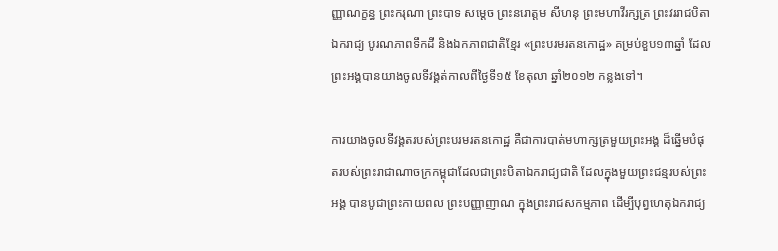ញ្ញាណក្ខន្ធ ព្រះករុណា ព្រះបាទ សម្តេច ព្រះនរោត្តម សីហនុ ព្រះមហាវីរក្សត្រ ព្រះវររាជបិតាឯករាជ្យ បូរណភាពទឹកដី និងឯកភាពជាតិខ្មែរ «ព្រះបរមរតនកោដ្ឋ» គម្រប់ខួប១៣ឆ្នាំ ដែលព្រះអង្គបានយាងចូលទីវង្គត់កាលពីថ្ងៃទី១៥ ខែតុលា ឆ្នាំ២០១២ កន្លងទៅ។

ការយាងចូលទីវង្គតរបស់ព្រះបរមរតនកោដ្ឋ គឺជាការបាត់មហាក្សត្រមួយព្រះអង្គ ដ៏ឆ្នើមបំផុតរបស់ព្រះរាជាណាចក្រកម្ពុជាដែលជាព្រះបិតាឯករាជ្យជាតិ ដែលក្នុងមួយព្រះជន្មរបស់ព្រះអង្គ បានបូជាព្រះកាយពល ព្រះបញ្ញាញាណ ក្នុងព្រះរាជសកម្មភាព ដើម្បីបុព្វហេតុឯករាជ្យ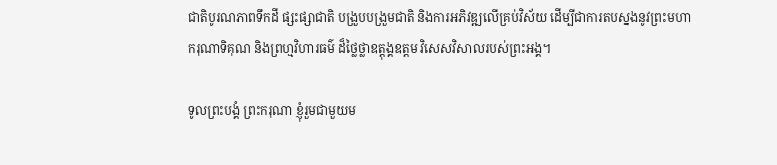ជាតិបូរណភាពទឹកដី ផ្សះផ្សាជាតិ បង្រួបបង្រួមជាតិ និងការអភិវឌ្ឍលើគ្រប់វិស័យ ដើម្បីជាការតបស្នងនូវព្រះមហាករុណាទិគុណ និងព្រហ្មវិហារធម៌ ដ៏ថ្លៃថ្លាឧត្តុង្គឧត្ដម វិសេសវិសាលរបស់ព្រះអង្គ។

ទូលព្រះបង្គំ ព្រះករុណា ខ្ញុំរួមជាមួយម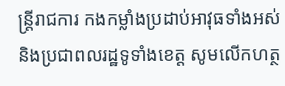ន្ត្រីរាជការ កងកម្លាំងប្រដាប់អាវុធទាំងអស់ និងប្រជាពលរដ្ឋទូទាំងខេត្ត សូមលើកហត្ថ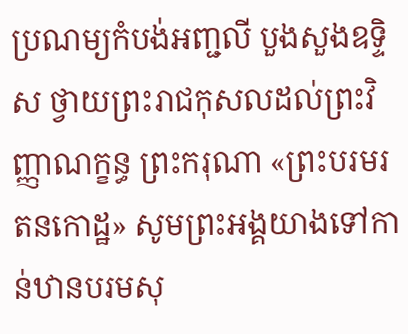ប្រណម្យកំបង់អញ្ជលី បួងសួងឧទ្ទិស ថ្វាយព្រះរាជកុសលដល់ព្រះវិញ្ញាណក្ខន្ធ ព្រះករុណា «ព្រះបរមរតនកោដ្ឋ» សូមព្រះអង្គយាងទៅកាន់ឋានបរមសុ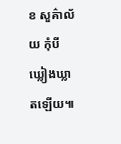ខ សួគ៌ាល័យ កុំបីឃ្លៀងឃ្លាតឡើយ៕